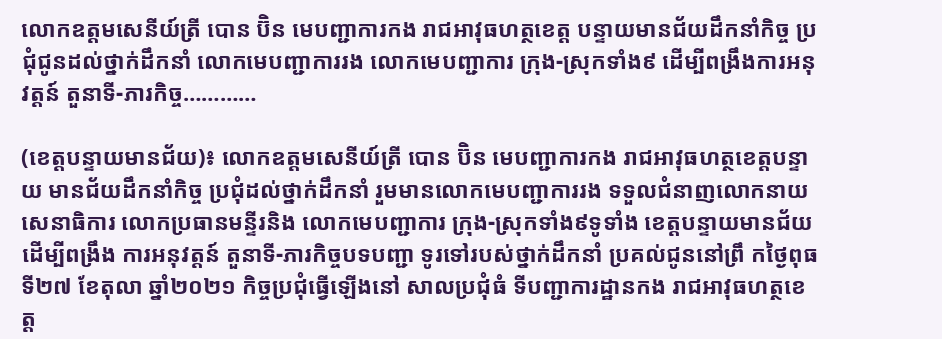លោកឧត្តមសេនីយ៍ត្រី បោន ប៊ិន មេបញ្ជាការកង រាជអាវុធហត្ថខេត្ត បន្ទាយមានជ័យដឹកនាំកិច្ច ប្រជុំជូនដល់ថ្នាក់ដឹកនាំ លោកមេបញ្ជាការរង លោកមេបញ្ជាការ ក្រុង-ស្រុកទាំង៩ ដើម្បីពង្រឹងការអនុវត្តន៍ តួនាទី-ភារកិច្ច…………

(ខេត្តបន្ទាយមានជ័យ)៖ លោកឧត្តមសេនីយ៍ត្រី បោន ប៊ិន មេបញ្ជាការកង រាជអាវុធហត្ថខេត្តបន្ទាយ មានជ័យដឹកនាំកិច្ច ប្រជុំដល់ថ្នាក់ដឹកនាំ រួមមានលោកមេបញ្ជាការរង ទទួលជំនាញលោកនាយ សេនាធិការ លោកប្រធានមន្ទីរនិង លោកមេបញ្ជាការ ក្រុង-ស្រុកទាំង៩ទូទាំង ខេត្តបន្ទាយមានជ័យ ដើម្បីពង្រឹង ការអនុវត្តន៍ តួនាទី-ភារកិច្ចបទបញ្ជា ទូរទៅរបស់ថ្នាក់ដឹកនាំ ប្រគល់ជូននៅព្រឹ កថ្ងៃពុធ ទី២៧ ខែតុលា ឆ្នាំ២០២១ កិច្ចប្រជុំធ្វើឡើងនៅ សាលប្រជុំធំ ទីបញ្ជាការដ្ឋានកង រាជអាវុធហត្ថខេត្ត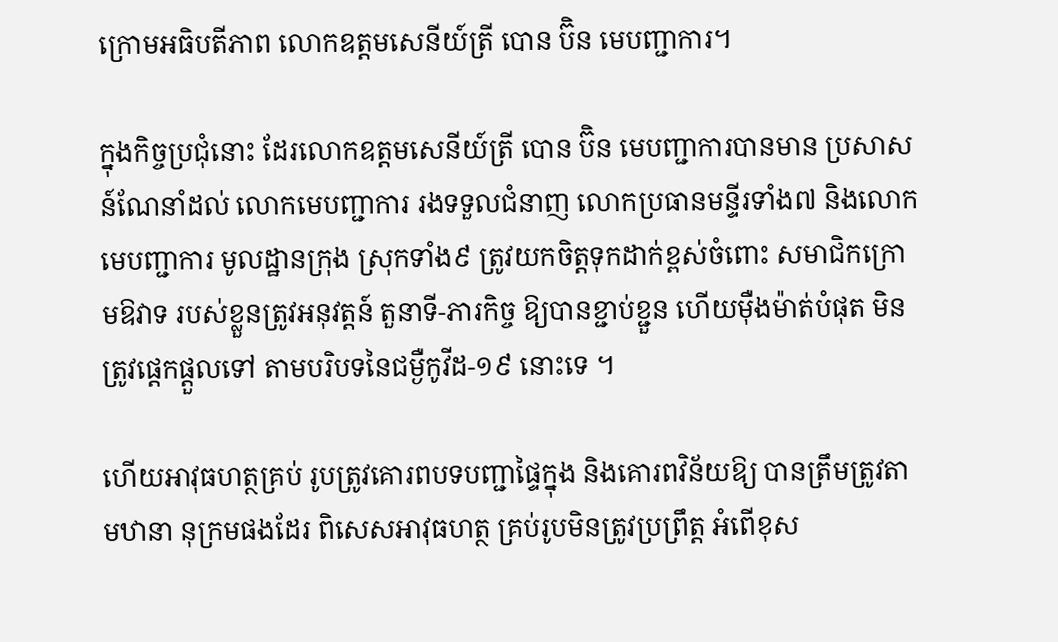ក្រោមអធិបតីភាព លោកឧត្តមសេនីយ៍ត្រី បោន ប៊ិន មេបញ្ជាការ។

ក្នុងកិច្ចប្រជុំនោះ ដែរលោកឧត្តមសេនីយ៍ត្រី បោន ប៊ិន មេបញ្ជាការបានមាន ប្រសាសន៍ណែនាំដល់ លោកមេបញ្ជាការ រងទទួលជំនាញ លោកប្រធានមន្ទីរទាំង៧ និងលោកមេបញ្ជាការ មូលដ្ឋានក្រុង ស្រុកទាំង៩ ត្រូវយកចិត្តទុកដាក់ខ្ពស់ចំពោះ សមាជិកក្រោមឱវាទ របស់ខ្លួនត្រូវអនុវត្តន៍ តួនាទី-ភារកិច្ច ឱ្យបានខ្ជាប់ខ្ជួន ហើយម៉ឺងម៉ាត់បំផុត មិនត្រូវផ្ដេកផ្ដួលទៅ តាមបរិបទនៃជម្ងឺកូវីដ-១៩ នោះទេ ។

ហើយអាវុធហត្ថគ្រប់ រូបត្រូវគោរពបទបញ្ជាផ្ទៃក្នុង និងគោរពវិន័យឱ្យ បានត្រឹមត្រូវតាមឋានា នុក្រមផងដែរ ពិសេសអាវុធហត្ថ គ្រប់រូបមិនត្រូវប្រព្រឹត្ត អំពើខុស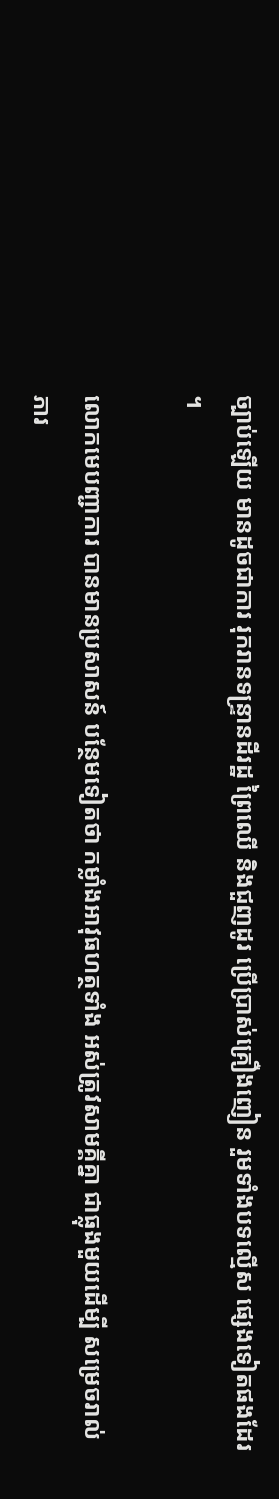ច្បាប់ឡើយ មានដូចជាការ រុករានទន្ទ្រានដីរដ្ឋ ព្រៃឈើ និងជួញដូរ ប្រើប្រាស់គ្រឿងញៀន រួមទាំងបទល្មើស ផ្សេងទៀតផងដែរ ។

លោកមេបញ្ជាការ បានមានប្រសាសន៍ បន្ថែមទៀតថា កម្លាំងអាវុធហត្ថទាំង អស់ត្រូវសាមគ្គីគ្នា ជាធ្លុងមួយដើម្បី សម្រេចរាល់ភារ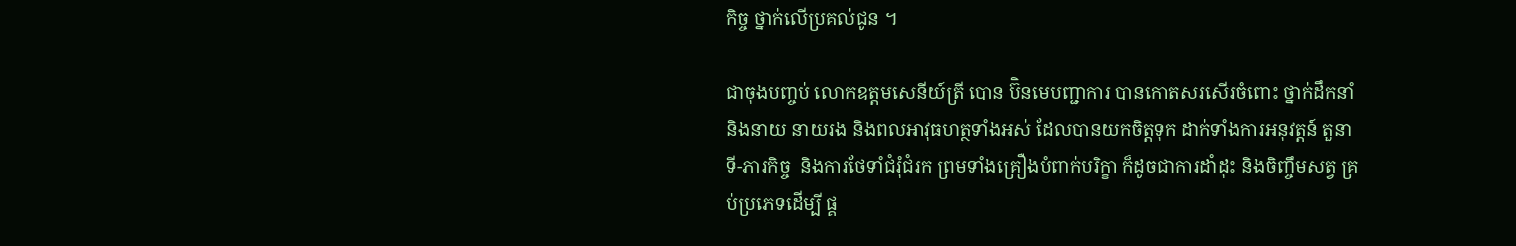កិច្ច ថ្នាក់លើប្រគល់ជូន ។

ជាចុងបញ្ចប់ លោកឧត្តមសេនីយ៍ត្រី បោន ប៊ិនមេបញ្ជាការ បានកោតសរសើរចំពោះ ថ្នាក់ដឹកនាំ និងនាយ នាយរង និងពលអាវុធហត្ថទាំងអស់ ដែលបានយកចិត្តទុក ដាក់ទាំងការអនុវត្តន៍ តួនាទី-ភារកិច្ច  និងការថែទាំជំរុំជំរក ព្រមទាំងគ្រឿងបំពាក់បរិក្ខា ក៏ដូចជាការដាំដុះ និងចិញ្ចឹមសត្វ គ្រប់ប្រភេទដើម្បី ផ្គ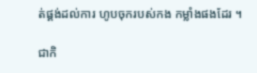ត់ផ្គង់ដល់ការ ហូបចុករបស់កង កម្លាំងផងដែរ ។

ជាកិ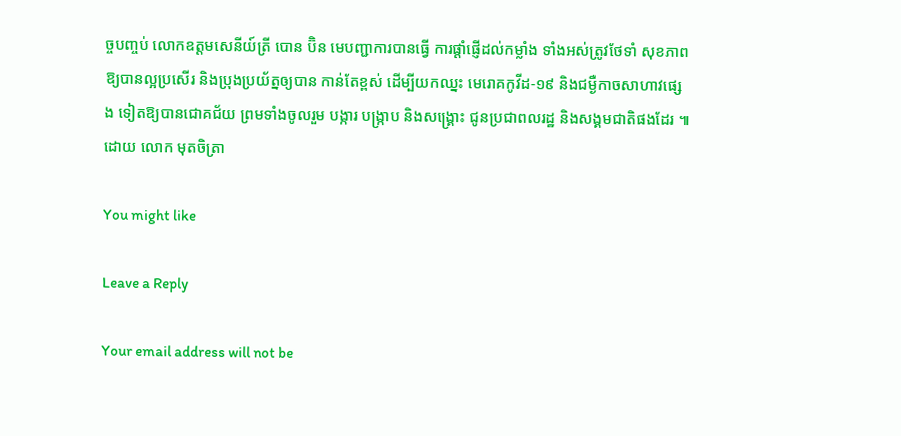ច្ចបញ្ចប់ លោកឧត្តមសេនីយ៍ត្រី បោន ប៊ិន មេបញ្ជាការបានធ្វើ ការផ្ដាំផ្ញើដល់កម្លាំង ទាំងអស់ត្រូវថែទាំ សុខភាពឱ្យបានល្អប្រសើរ និងប្រុងប្រយ័ត្នឲ្យបាន កាន់តែខ្ពស់ ដើម្បីយកឈ្នះ មេរោគកូវីដ-១៩ និងជម្ងឺកាចសាហាវផ្សេង ទៀតឱ្យបានជោគជ័យ ព្រមទាំងចូលរួម បង្ការ បង្រ្កាប និងសង្គ្រោះ ជូនប្រជាពលរដ្ឋ និងសង្គមជាតិផងដែរ ៕ ដោយ លោក មុតចិត្រា

You might like

Leave a Reply

Your email address will not be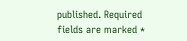published. Required fields are marked *